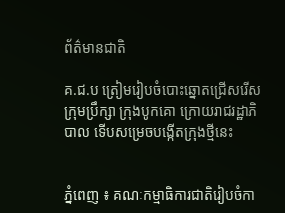ព័ត៌មានជាតិ

គ.ជ.ប ត្រៀមរៀបចំបោះឆ្នោតជ្រើសរើស ក្រុមប្រឹក្សា ក្រុងបូកគោ ក្រោយរាជរដ្ឋាភិបាល ទេីបសម្រេចបង្កេីតក្រុងថ្មីនេះ


ភ្នំពេញ ៖ គណៈកម្មាធិការជាតិរៀបចំកា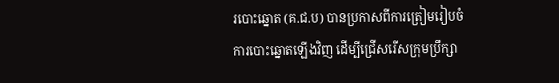របោះឆ្នោត (គ.ជ.ប) បានប្រកាសពីការត្រៀមរៀបចំការបោះឆ្នោតឡើងវិញ ដើម្បីជ្រើសរើសក្រុមប្រឹក្សា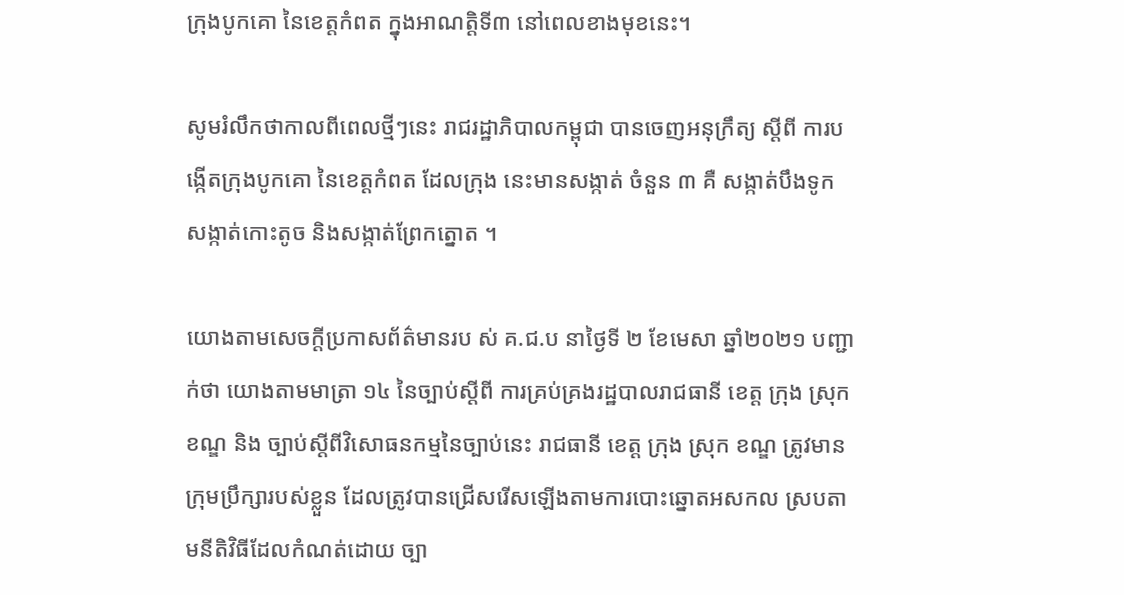ក្រុងបូកគោ នៃខេត្តកំពត ក្នុងអាណត្តិទី៣ នៅពេលខាងមុខនេះ។

សូមរំលឹកថាកាលពីពេលថ្មីៗនេះ រាជរដ្ឋាភិបាលកម្ពុជា បានចេញអនុក្រឹត្យ ស្តីពី ការបង្កើតក្រុងបូកគោ នៃខេត្តកំពត ដែលក្រុង នេះមានសង្កាត់ ចំនួន ៣ គឺ សង្កាត់បឹងទូក សង្កាត់កោះតូច និងសង្កាត់ព្រែកត្នោត ។

យោងតាមសេចក្ដីប្រកាសព័ត៌មានរប ស់ គ.ជ.ប នាថ្ងៃទី ២ ខែមេសា ឆ្នាំ២០២១ បញ្ជាក់ថា យោងតាមមាត្រា ១៤ នៃច្បាប់ស្តីពី ការគ្រប់គ្រងរដ្ឋបាលរាជធានី ខេត្ត ក្រុង ស្រុក ខណ្ឌ និង ច្បាប់ស្តីពីវិសោធនកម្មនៃច្បាប់នេះ រាជធានី ខេត្ត ក្រុង ស្រុក ខណ្ឌ ត្រូវមានក្រុមប្រឹក្សារបស់ខ្លួន ដែលត្រូវបានជ្រើសរើសឡើងតាមការបោះឆ្នោតអសកល ស្របតាមនីតិវិធីដែលកំណត់ដោយ ច្បា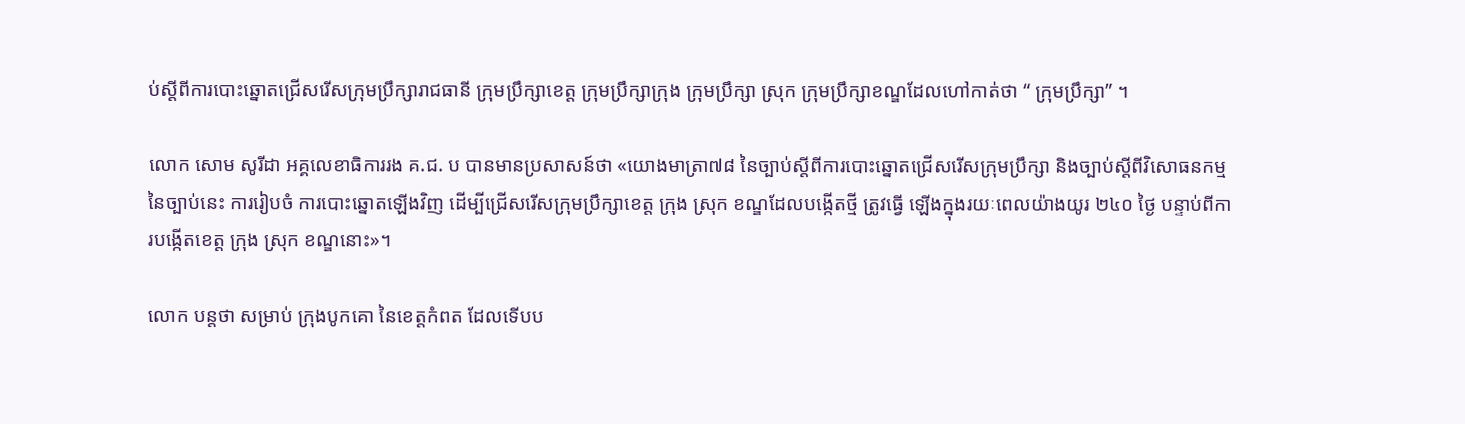ប់ស្តីពីការបោះឆ្នោតជ្រើសរើសក្រុមប្រឹក្សារាជធានី ក្រុមប្រឹក្សាខេត្ត ក្រុមប្រឹក្សាក្រុង ក្រុមប្រឹក្សា ស្រុក ក្រុមប្រឹក្សាខណ្ឌដែលហៅកាត់ថា “ ក្រុមប្រឹក្សា” ។

លោក សោម សូរីដា អគ្គលេខាធិការរង គ.ជ. ប បានមានប្រសាសន៍ថា «យោងមាត្រា៧៨ នៃច្បាប់ស្តីពីការបោះឆ្នោតជ្រើសរើសក្រុមប្រឹក្សា និងច្បាប់ស្តីពីវិសោធនកម្មនៃច្បាប់នេះ ការរៀបចំ ការបោះឆ្នោតឡើងវិញ ដើម្បីជ្រើសរើសក្រុមប្រឹក្សាខេត្ត ក្រុង ស្រុក ខណ្ឌដែលបង្កើតថ្មី ត្រូវធ្វើ ឡើងក្នុងរយៈពេលយ៉ាងយូរ ២៤០ ថ្ងៃ បន្ទាប់ពីការបង្កើតខេត្ត ក្រុង ស្រុក ខណ្ឌនោះ»។

លោក បន្ដថា សម្រាប់ ក្រុងបូកគោ នៃខេត្តកំពត ដែលទើបប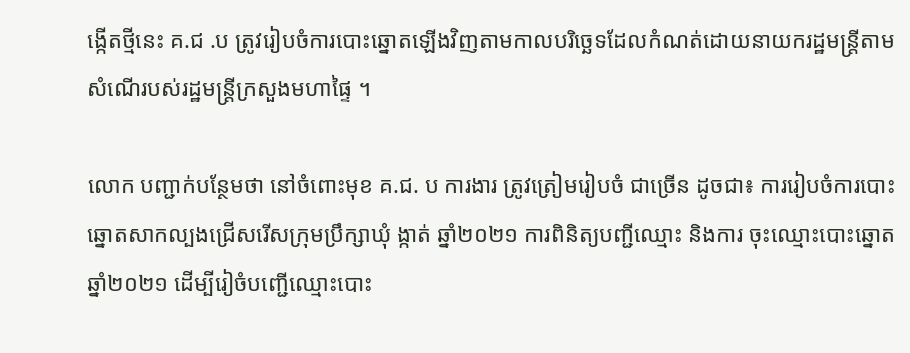ង្កើតថ្មីនេះ គ.ជ .ប ត្រូវរៀបចំការបោះឆ្នោតឡើងវិញតាមកាលបរិច្ឆេទដែលកំណត់ដោយនាយករដ្ឋមន្ត្រីតាមសំណើរបស់រដ្ឋមន្ត្រីក្រសួងមហាផ្ទៃ ។

លោក បញ្ជាក់បន្ថែមថា នៅចំពោះមុខ គ.ជ. ប ការងារ ត្រូវត្រៀមរៀបចំ ជាច្រើន ដូចជា៖ ការរៀបចំការបោះឆ្នោតសាកល្បងជ្រើសរើសក្រុមប្រឹក្សាឃុំ ង្កាត់ ឆ្នាំ២០២១ ការពិនិត្យបញ្ជីឈ្មោះ និងការ ចុះឈ្មោះបោះឆ្នោត ឆ្នាំ២០២១ ដើម្បីរៀចំបញ្ជេីឈ្មោះបោះ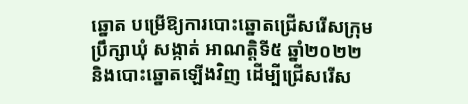ឆ្នោត បម្រើឱ្យការបោះឆ្នោតជ្រើសរើសក្រុមប្រឹក្សាឃុំ សង្កាត់ អាណត្តិទី៥ ឆ្នាំ២០២២ និងបោះឆ្នោតឡើងវិញ ដើម្បីជ្រើសរើស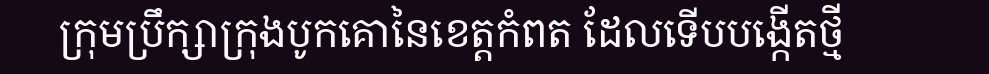ក្រុមប្រឹក្សាក្រុងបូកគោនៃខេត្តកំពត ដែលទើបបង្កេីតថ្មី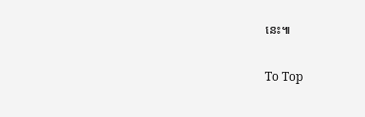នេះ៕

To Top